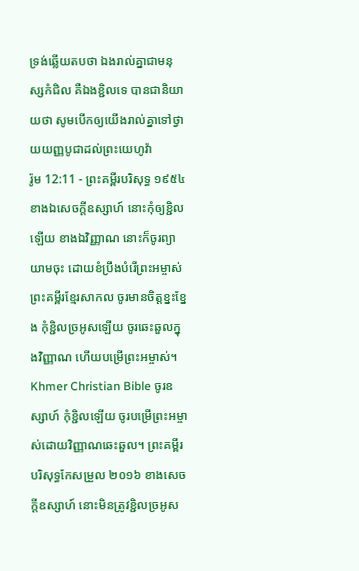ទ្រង់ឆ្លើយតបថា ឯងរាល់គ្នាជាមនុស្សកំជិល គឺឯងខ្ជិលទេ បានជានិយាយថា សូមបើកឲ្យយើងរាល់គ្នាទៅថ្វាយយញ្ញបូជាដល់ព្រះយេហូវ៉ា
រ៉ូម 12:11 - ព្រះគម្ពីរបរិសុទ្ធ ១៩៥៤ ខាងឯសេចក្ដីឧស្សាហ៍ នោះកុំឲ្យខ្ជិលឡើយ ខាងឯវិញ្ញាណ នោះក៏ចូរព្យាយាមចុះ ដោយខំប្រឹងបំរើព្រះអម្ចាស់ ព្រះគម្ពីរខ្មែរសាកល ចូរមានចិត្តខ្នះខ្នែង កុំខ្ជិលច្រអូសឡើយ ចូរឆេះឆួលក្នុងវិញ្ញាណ ហើយបម្រើព្រះអម្ចាស់។ Khmer Christian Bible ចូរឧស្សាហ៍ កុំខ្ជិលឡើយ ចូរបម្រើព្រះអម្ចាស់ដោយវិញ្ញាណឆេះឆួល។ ព្រះគម្ពីរបរិសុទ្ធកែសម្រួល ២០១៦ ខាងសេចក្ដីឧស្សាហ៍ នោះមិនត្រូវខ្ជិលច្រអូស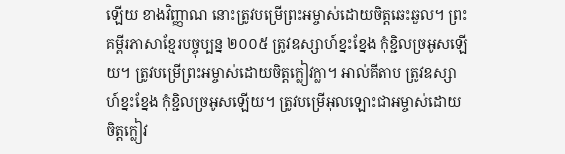ឡើយ ខាងវិញ្ញាណ នោះត្រូវបម្រើព្រះអម្ចាស់ដោយចិត្តឆេះឆួល។ ព្រះគម្ពីរភាសាខ្មែរបច្ចុប្បន្ន ២០០៥ ត្រូវឧស្សាហ៍ខ្នះខ្នែង កុំខ្ជិលច្រអូសឡើយ។ ត្រូវបម្រើព្រះអម្ចាស់ដោយចិត្តក្លៀវក្លា។ អាល់គីតាប ត្រូវឧស្សាហ៍ខ្នះខ្នែង កុំខ្ជិលច្រអូសឡើយ។ ត្រូវបម្រើអុលឡោះជាអម្ចាស់ដោយចិត្ដក្លៀវ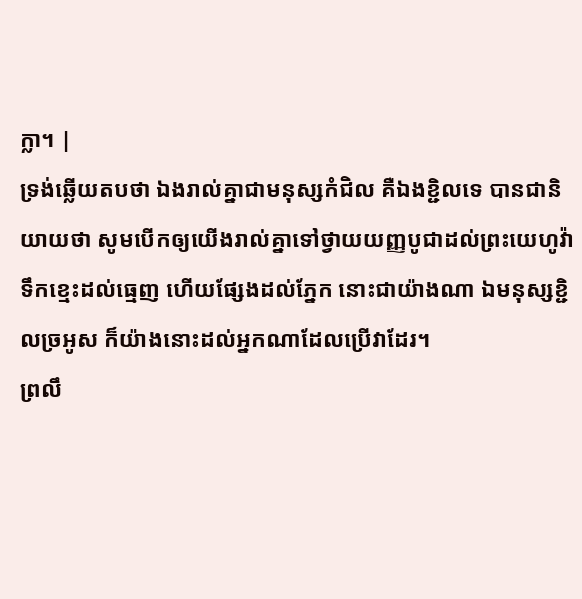ក្លា។ |
ទ្រង់ឆ្លើយតបថា ឯងរាល់គ្នាជាមនុស្សកំជិល គឺឯងខ្ជិលទេ បានជានិយាយថា សូមបើកឲ្យយើងរាល់គ្នាទៅថ្វាយយញ្ញបូជាដល់ព្រះយេហូវ៉ា
ទឹកខ្មេះដល់ធ្មេញ ហើយផ្សែងដល់ភ្នែក នោះជាយ៉ាងណា ឯមនុស្សខ្ជិលច្រអូស ក៏យ៉ាងនោះដល់អ្នកណាដែលប្រើវាដែរ។
ព្រលឹ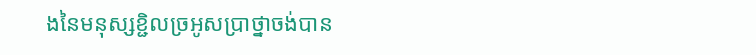ងនៃមនុស្សខ្ជិលច្រអូសប្រាថ្នាចង់បាន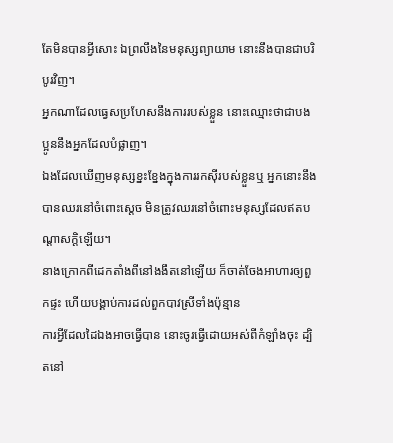តែមិនបានអ្វីសោះ ឯព្រលឹងនៃមនុស្សព្យាយាម នោះនឹងបានជាបរិបូរវិញ។
អ្នកណាដែលធ្វេសប្រហែសនឹងការរបស់ខ្លួន នោះឈ្មោះថាជាបងប្អូននឹងអ្នកដែលបំផ្លាញ។
ឯងដែលឃើញមនុស្សខ្នះខ្នែងក្នុងការរកស៊ីរបស់ខ្លួនឬ អ្នកនោះនឹងបានឈរនៅចំពោះស្តេច មិនត្រូវឈរនៅចំពោះមនុស្សដែលឥតបណ្តាសក្តិឡើយ។
នាងក្រោកពីដេកតាំងពីនៅងងឹតនៅឡើយ ក៏ចាត់ចែងអាហារឲ្យពួកផ្ទះ ហើយបង្គាប់ការដល់ពួកបាវស្រីទាំងប៉ុន្មាន
ការអ្វីដែលដៃឯងអាចធ្វើបាន នោះចូរធ្វើដោយអស់ពីកំឡាំងចុះ ដ្បិតនៅ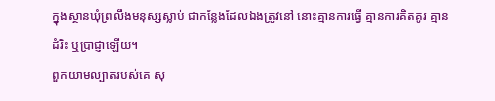ក្នុងស្ថានឃុំព្រលឹងមនុស្សស្លាប់ ជាកន្លែងដែលឯងត្រូវនៅ នោះគ្មានការធ្វើ គ្មានការគិតគូរ គ្មានដំរិះ ឬប្រាជ្ញាឡើយ។
ពួកយាមល្បាតរបស់គេ សុ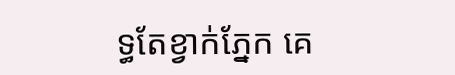ទ្ធតែខ្វាក់ភ្នែក គេ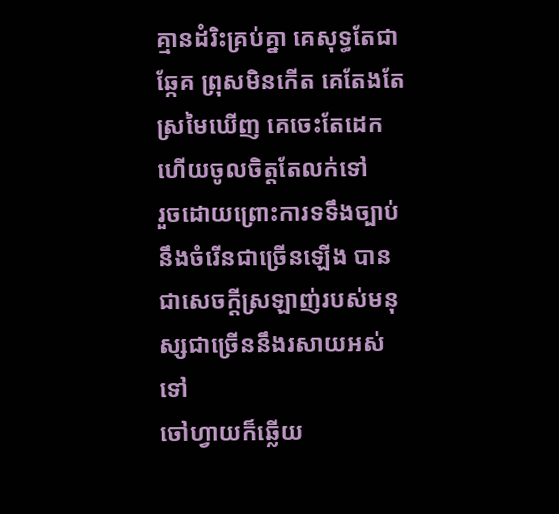គ្មានដំរិះគ្រប់គ្នា គេសុទ្ធតែជាឆ្កែគ ព្រុសមិនកើត គេតែងតែស្រមៃឃើញ គេចេះតែដេក ហើយចូលចិត្តតែលក់ទៅ
រួចដោយព្រោះការទទឹងច្បាប់នឹងចំរើនជាច្រើនឡើង បានជាសេចក្ដីស្រឡាញ់របស់មនុស្សជាច្រើននឹងរសាយអស់ទៅ
ចៅហ្វាយក៏ឆ្លើយ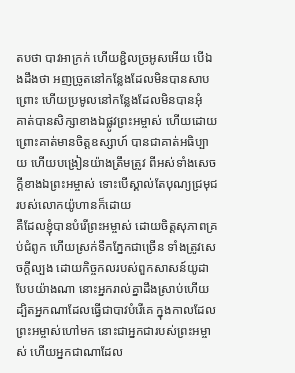តបថា បាវអាក្រក់ ហើយខ្ជិលច្រអូសអើយ បើឯងដឹងថា អញច្រូតនៅកន្លែងដែលមិនបានសាបព្រោះ ហើយប្រមូលនៅកន្លែងដែលមិនបានអុំ
គាត់បានសិក្សាខាងឯផ្លូវព្រះអម្ចាស់ ហើយដោយព្រោះគាត់មានចិត្តឧស្សាហ៍ បានជាគាត់អធិប្បាយ ហើយបង្រៀនយ៉ាងត្រឹមត្រូវ ពីអស់ទាំងសេចក្ដីខាងឯព្រះអម្ចាស់ ទោះបើស្គាល់តែបុណ្យជ្រមុជរបស់លោកយ៉ូហានក៏ដោយ
គឺដែលខ្ញុំបានបំរើព្រះអម្ចាស់ ដោយចិត្តសុភាពគ្រប់ជំពូក ហើយស្រក់ទឹកភ្នែកជាច្រើន ទាំងត្រូវសេចក្ដីល្បង ដោយកិច្ចកលរបស់ពួកសាសន៍យូដាបែបយ៉ាងណា នោះអ្នករាល់គ្នាដឹងស្រាប់ហើយ
ដ្បិតអ្នកណាដែលធ្វើជាបាវបំរើគេ ក្នុងកាលដែលព្រះអម្ចាស់ហៅមក នោះជាអ្នកជារបស់ព្រះអម្ចាស់ ហើយអ្នកជាណាដែល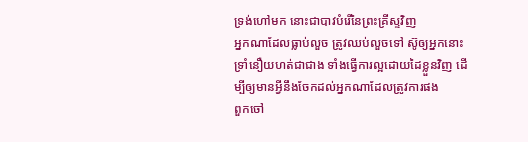ទ្រង់ហៅមក នោះជាបាវបំរើនៃព្រះគ្រីស្ទវិញ
អ្នកណាដែលធ្លាប់លួច ត្រូវឈប់លួចទៅ ស៊ូឲ្យអ្នកនោះទ្រាំនឿយហត់ជាជាង ទាំងធ្វើការល្អដោយដៃខ្លួនវិញ ដើម្បីឲ្យមានអ្វីនឹងចែកដល់អ្នកណាដែលត្រូវការផង
ពួកចៅ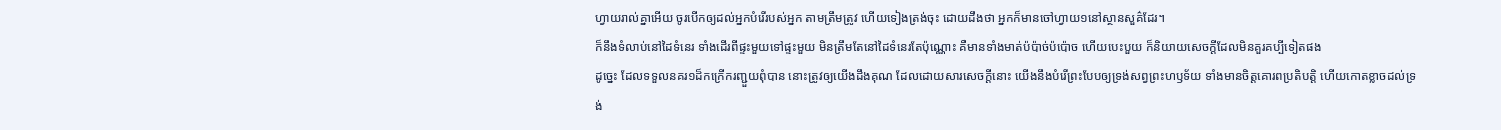ហ្វាយរាល់គ្នាអើយ ចូរបើកឲ្យដល់អ្នកបំរើរបស់អ្នក តាមត្រឹមត្រូវ ហើយទៀងត្រង់ចុះ ដោយដឹងថា អ្នកក៏មានចៅហ្វាយ១នៅស្ថានសួគ៌ដែរ។
ក៏នឹងទំលាប់នៅដៃទំនេរ ទាំងដើរពីផ្ទះមួយទៅផ្ទះមួយ មិនត្រឹមតែនៅដៃទំនេរតែប៉ុណ្ណោះ គឺមានទាំងមាត់ប៉ប៉ាច់ប៉ប៉ោច ហើយបេះបួយ ក៏និយាយសេចក្ដីដែលមិនគួរគប្បីទៀតផង
ដូច្នេះ ដែលទទួលនគរ១ដ៏កក្រើករញ្ជួយពុំបាន នោះត្រូវឲ្យយើងដឹងគុណ ដែលដោយសារសេចក្ដីនោះ យើងនឹងបំរើព្រះបែបឲ្យទ្រង់សព្វព្រះហឫទ័យ ទាំងមានចិត្តគោរពប្រតិបត្តិ ហើយកោតខ្លាចដល់ទ្រង់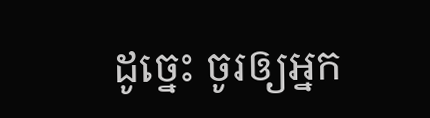ដូច្នេះ ចូរឲ្យអ្នក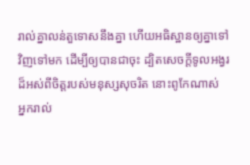រាល់គ្នាលន់តួទោសនឹងគ្នា ហើយអធិស្ឋានឲ្យគ្នាទៅវិញទៅមក ដើម្បីឲ្យបានជាចុះ ដ្បិតសេចក្ដីទូលអង្វរដ៏អស់ពីចិត្តរបស់មនុស្សសុចរិត នោះពូកែណាស់
អ្នករាល់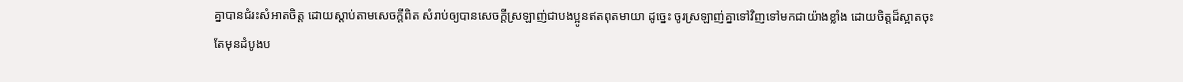គ្នាបានជំរះសំអាតចិត្ត ដោយស្តាប់តាមសេចក្ដីពិត សំរាប់ឲ្យបានសេចក្ដីស្រឡាញ់ជាបងប្អូនឥតពុតមាយា ដូច្នេះ ចូរស្រឡាញ់គ្នាទៅវិញទៅមកជាយ៉ាងខ្លាំង ដោយចិត្តដ៏ស្អាតចុះ
តែមុនដំបូងប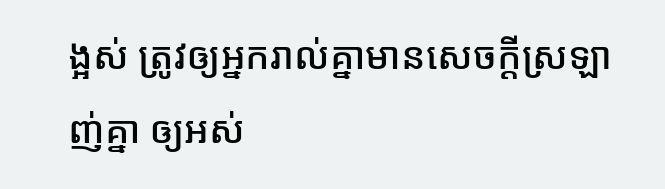ង្អស់ ត្រូវឲ្យអ្នករាល់គ្នាមានសេចក្ដីស្រឡាញ់គ្នា ឲ្យអស់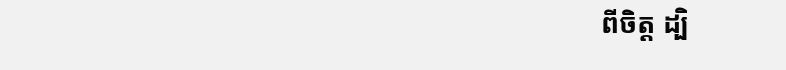ពីចិត្ត ដ្បិ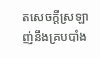តសេចក្ដីស្រឡាញ់នឹងគ្របបាំង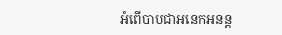អំពើបាបជាអនេកអនន្ត